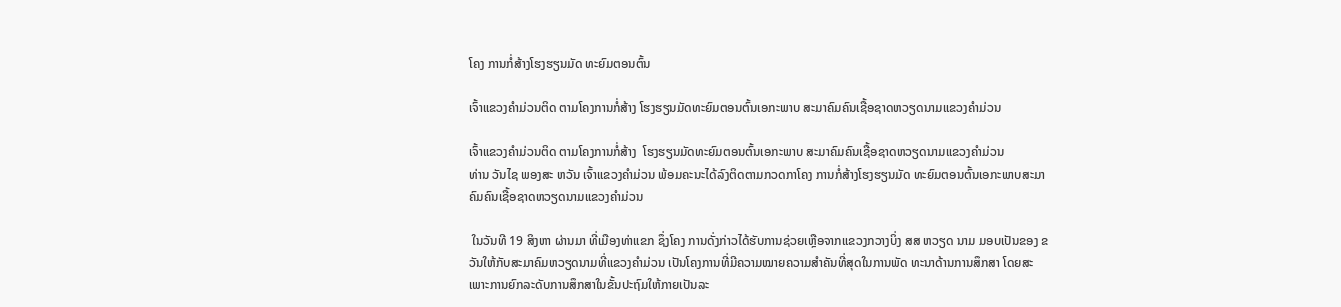ໂຄງ ການກໍ່ສ້າງໂຮງຮຽນມັດ ທະຍົມຕອນຕົ້ນ

ເຈົ້າແຂວງຄຳມ່ວນຕິດ ຕາມໂຄງການກໍ່ສ້າງ ໂຮງຮຽນມັດທະຍົມຕອນຕົ້ນເອກະພາບ ສະມາຄົມຄົນເຊື້ອຊາດຫວຽດນາມແຂວງຄຳມ່ວນ

ເຈົ້າແຂວງຄຳມ່ວນຕິດ ຕາມໂຄງການກໍ່ສ້າງ  ໂຮງຮຽນມັດທະຍົມຕອນຕົ້ນເອກະພາບ ສະມາຄົມຄົນເຊື້ອຊາດຫວຽດນາມແຂວງຄຳມ່ວນ
ທ່ານ ວັນໄຊ ພອງສະ ຫວັນ ເຈົ້າແຂວງຄໍາມ່ວນ ພ້ອມຄະນະໄດ້ລົງຕິດຕາມກວດກາໂຄງ ການກໍ່ສ້າງໂຮງຮຽນມັດ ທະຍົມຕອນຕົ້ນເອກະພາບສະມາຄົມຄົນເຊື້ອຊາດຫວຽດນາມແຂວງຄຳມ່ວນ

 ໃນວັນທີ 19 ສິງຫາ ຜ່ານມາ ທີ່ເມືອງທ່າແຂກ ຊຶ່ງໂຄງ ການດັ່ງກ່າວໄດ້ຮັບການຊ່ວຍເຫຼືອຈາກແຂວງກວາງບິ່ງ ສສ ຫວຽດ ນາມ ມອບເປັນຂອງ ຂວັນໃຫ້ກັບສະມາຄົມຫວຽດນາມທີ່ແຂວງຄໍາມ່ວນ ເປັນໂຄງການທີ່ມີຄວາມໝາຍຄວາມສຳຄັນທີ່ສຸດໃນການພັດ ທະນາດ້ານການສຶກສາ ໂດຍສະເພາະການຍົກລະດັບການສຶກສາໃນຂັ້ນປະຖົມໃຫ້ກາຍເປັນລະ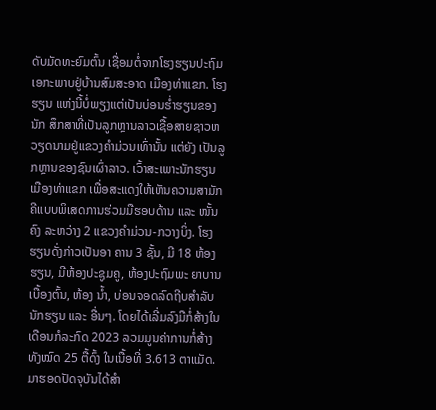ດັບມັດທະຍົມຕົ້ນ ເຊື່ອມຕໍ່ຈາກໂຮງຮຽນປະຖົມເອກະພາບຢູ່ບ້ານສົມສະອາດ ເມືອງທ່າແຂກ. ໂຮງຮຽນ ແຫ່ງນີ້ບໍ່ພຽງແຕ່ເປັນບ່ອນຮໍ່າຮຽນຂອງນັກ ສຶກສາທີ່ເປັນລູກຫຼານລາວເຊື້ອສາຍຊາວຫວຽດນາມຢູ່ແຂວງຄໍາມ່ວນເທົ່ານັ້ນ ແຕ່ຍັງ ເປັນລູກຫຼານຂອງຊົນເຜົ່າລາວ. ເວົ້າສະເພາະນັກຮຽນເມືອງທ່າແຂກ ເພື່ອສະແດງໃຫ້ເຫັນຄວາມສາມັກຄີແບບພິເສດການຮ່ວມມືຮອບດ້ານ ແລະ ໜັ້ນຄົງ ລະຫວ່າງ 2 ແຂວງຄໍາມ່ວນ-ກວາງບິ່ງ. ໂຮງຮຽນດັ່ງກ່າວເປັນອາ ຄານ 3 ຊັ້ນ, ມີ 18 ຫ້ອງຮຽນ, ມີຫ້ອງປະຊູມຄູ, ຫ້ອງປະຖົມພະ ຍາບານເບື້ອງຕົ້ນ, ຫ້ອງ ນໍ້າ, ບ່ອນຈອດລົດຖີບສໍາລັບນັກຮຽນ ແລະ ອື່ນໆ. ໂດຍໄດ້ເລີ່ມລົງມືກໍ່ສ້າງໃນເດືອນກໍລະກົດ 2023 ລວມມູນຄ່າການກໍ່ສ້າງທັງໝົດ 25 ຕື້ດົ້ງ ໃນເນື້ອທີ່ 3.613 ຕາແມັດ. ມາຮອດປັດຈຸບັນໄດ້ສຳ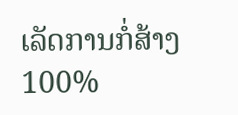ເລັດການກໍ່ສ້າງ 100%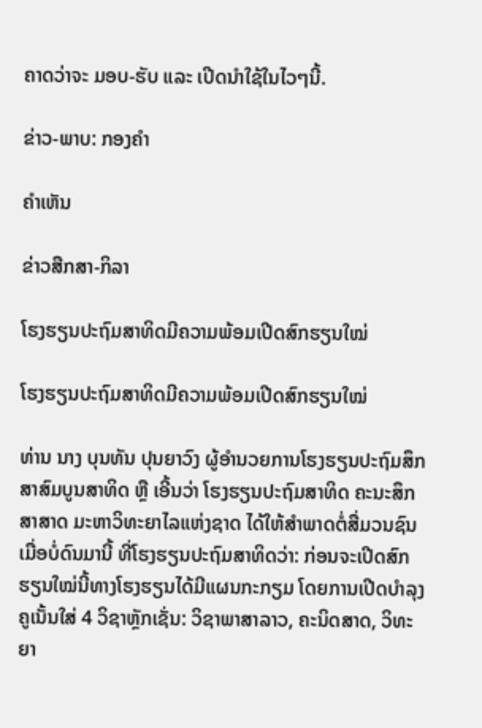ຄາດວ່າຈະ ມອບ-ຮັບ ແລະ ເປີດນຳໃຊ້ໃນໄວໆນີ້.

ຂ່າວ-ພາບ: ກອງຄຳ

ຄໍາເຫັນ

ຂ່າວສືກສາ-ກິລາ

ໂຮງຮຽນປະຖົມສາທິດມີຄວາມພ້ອມເປີດສົກຮຽນໃໝ່

ໂຮງຮຽນປະຖົມສາທິດມີຄວາມພ້ອມເປີດສົກຮຽນໃໝ່

ທ່ານ ນາງ ບຸນທັນ ປຸນຍາວົງ ຜູ້ອຳນວຍການໂຮງຮຽນປະຖົມສຶກສາສົມບູນສາທິດ ຫຼື ເອີ້ນວ່າ ໂຮງຮຽນປະຖົມສາທິດ ຄະນະສຶກສາສາດ ມະຫາວິທະຍາໄລແຫ່ງຊາດ ໄດ້ໃຫ້ສຳພາດຕໍ່ສື່ມວນຊົນເມື່ອບໍ່ດົນມານີ້ ທີ່ໂຮງຮຽນປະຖົມສາທິດວ່າ: ກ່ອນຈະເປີດສົກຮຽນໃໝ່ນີ້ທາງໂຮງຮຽນໄດ້ມີແຜນກະກຽມ ໂດຍການເປີດບໍາລຸງຄູເນັ້ນໃສ່ 4 ວິຊາຫຼັກເຊັ່ນ: ວິຊາພາສາລາວ, ຄະນິດສາດ, ວິທະຍາ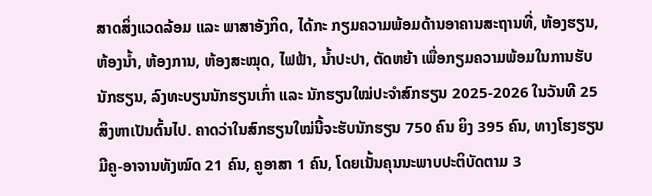ສາດສິ່ງແວດລ້ອມ ແລະ ພາສາອັງກິດ, ໄດ້ກະ ກຽມຄວາມພ້ອມດ້ານອາຄານສະຖານທີ່, ຫ້ອງຮຽນ, ຫ້ອງນໍ້າ, ຫ້ອງການ, ຫ້ອງສະໝຸດ, ໄຟຟ້າ, ນໍ້າປະປາ, ຕັດຫຍ້າ ເພື່ອກຽມຄວາມພ້ອມໃນການຮັບນັກຮຽນ, ລົງທະບຽນນັກຮຽນເກົ່າ ແລະ ນັກຮຽນໃໝ່ປະຈຳສົກຮຽນ 2025-2026 ໃນວັນທີ 25 ສິງຫາເປັນຕົ້ນໄປ. ຄາດວ່າໃນສົກຮຽນໃໝ່ນີ້ຈະຮັບນັກຮຽນ 750 ຄົນ ຍິງ 395 ຄົນ, ທາງໂຮງຮຽນມີຄູ-ອາຈານທັງໝົດ 21 ຄົນ, ຄູອາສາ 1 ຄົນ, ໂດຍເນັ້ນຄຸນນະພາບປະຕິບັດຕາມ 3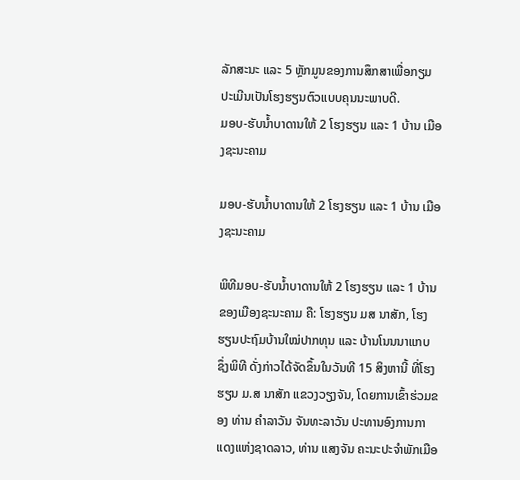ລັກສະນະ ແລະ 5 ຫຼັກມູນຂອງການສຶກສາເພື່ອກຽມປະເມີນເປັນໂຮງຮຽນຕົວແບບຄຸນນະພາບດີ.
ມອບ-ຮັບນໍ້າບາດານໃຫ້ 2 ໂຮງຮຽນ ແລະ 1 ບ້ານ ເມືອງຊະນະຄາມ

ມອບ-ຮັບນໍ້າບາດານໃຫ້ 2 ໂຮງຮຽນ ແລະ 1 ບ້ານ ເມືອງຊະນະຄາມ

ພິທີມອບ-ຮັບນໍ້າບາດານໃຫ້ 2 ໂຮງຮຽນ ແລະ 1 ບ້ານຂອງເມືອງຊະນະຄາມ ຄື: ໂຮງຮຽນ ມສ ນາສັກ, ໂຮງຮຽນປະຖົມບ້ານໃໝ່ປາກທຸນ ແລະ ບ້ານໂນນນາແກບ ຊຶ່ງພິທີ ດັ່ງກ່າວໄດ້ຈັດຂຶ້ນໃນວັນທີ 15 ສິງຫານີ້ ທີ່ໂຮງຮຽນ ມ.ສ ນາສັກ ແຂວງວຽງຈັນ, ໂດຍການເຂົ້າຮ່ວມຂອງ ທ່ານ ຄໍາລາວັນ ຈັນທະລາວັນ ປະທານອົງການກາແດງແຫ່ງຊາດລາວ, ທ່ານ ແສງຈັນ ຄະນະປະຈໍາພັກເມືອ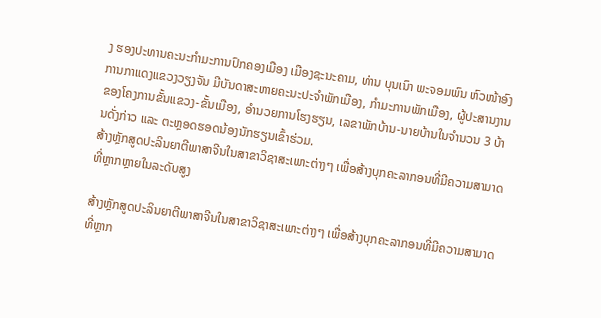ງ ຮອງປະທານຄະນະກຳມະການປົກຄອງເມືອງ ເມືອງຊະນະຄາມ, ທ່ານ ບຸນເນົາ ພະຈອມພົນ ຫົວໜ້າອົງການກາແດງແຂວງວຽງຈັນ ມີບັນດາສະຫາຍຄະນະປະຈຳພັກເມືອງ, ກຳມະການພັກເມືອງ, ຜູ້ປະສານງານຂອງໂຄງການຂັ້ນແຂວງ-ຂັ້ນເມືອງ, ອໍານວຍການໂຮງຮຽນ, ເລຂາພັກບ້ານ-ນາຍບ້ານໃນຈໍານວນ 3 ບ້ານດັ່ງກ່າວ ແລະ ຕະຫຼອດຮອດນ້ອງນັກຮຽນເຂົ້າຮ່ວມ.
ສ້າງຫຼັກສູດປະລິນຍາຕີພາສາຈີນໃນສາຂາວິຊາສະເພາະຕ່າງໆ ເພື່ອສ້າງບຸກຄະລາກອນທີ່ມີຄວາມສາມາດທີ່ຫຼາກຫຼາຍໃນລະດັບສູງ

ສ້າງຫຼັກສູດປະລິນຍາຕີພາສາຈີນໃນສາຂາວິຊາສະເພາະຕ່າງໆ ເພື່ອສ້າງບຸກຄະລາກອນທີ່ມີຄວາມສາມາດທີ່ຫຼາກ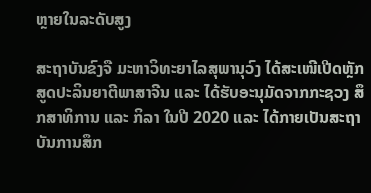ຫຼາຍໃນລະດັບສູງ

ສະຖາບັນຂົງຈື ມະຫາວິທະຍາໄລສຸພານຸວົງ ໄດ້ສະເໜີເປີດຫຼັກສູດປະລິນຍາຕີພາສາຈີນ ແລະ ໄດ້ຮັບອະນຸມັດຈາກກະຊວງ ສຶກສາທິການ ແລະ ກິລາ ໃນປີ 2020 ແລະ ໄດ້ກາຍເປັນສະຖາບັນການສຶກ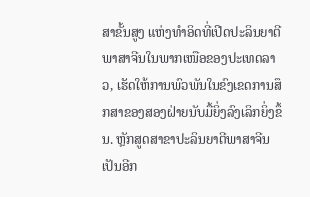ສາຂັ້ນສູງ ແຫ່ງທຳອິດທີ່ເປີດປະລິນຍາຕີພາສາຈີນໃນພາກເໜືອຂອງປະເທດລາວ, ເຮັດໃຫ້ການພົວພັນໃນຂົງເຂດການສຶກສາຂອງສອງຝ່າຍນັບມື້ຍິ່ງລົງເລິກຍິ່ງຂຶ້ນ. ຫຼັກສູດສາຂາປະລິນຍາຕີພາສາຈີນເປັນອີກ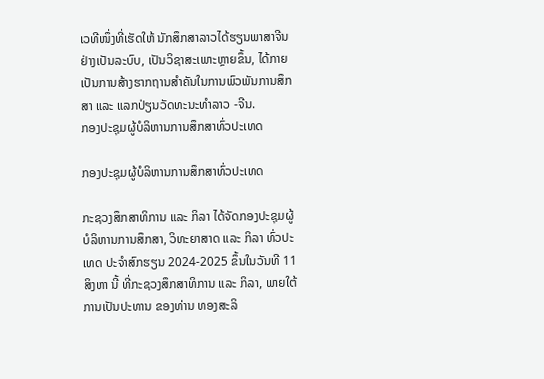ເວທີໜຶ່ງທີ່ເຮັດໃຫ້ ນັກສຶກສາລາວໄດ້ຮຽນພາສາຈີນຢ່າງເປັນລະບົບ, ເປັນວິຊາສະເພາະຫຼາຍຂຶ້ນ, ໄດ້ກາຍເປັນການສ້າງຮາກຖານສຳຄັນໃນການພົວພັນການສຶກສາ ແລະ ແລກປ່ຽນວັດທະນະທໍາລາວ -ຈີນ.
ກອງປະຊຸມຜູ້ບໍລິຫານການສຶກສາທົ່ວປະເທດ

ກອງປະຊຸມຜູ້ບໍລິຫານການສຶກສາທົ່ວປະເທດ

ກະຊວງສຶກສາທິການ ແລະ ກິລາ ໄດ້ຈັດກອງປະຊຸມຜູ້ບໍລິຫານການສຶກສາ, ວິທະຍາສາດ ແລະ ກິລາ ທົ່ວປະເທດ ປະຈຳສົກຮຽນ 2024-2025 ຂຶ້ນໃນວັນທີ 11 ສິງຫາ ນີ້ ທີ່ກະຊວງສຶກສາທິການ ແລະ ກິລາ, ພາຍໃຕ້ການເປັນປະທານ ຂອງທ່ານ ທອງສະລິ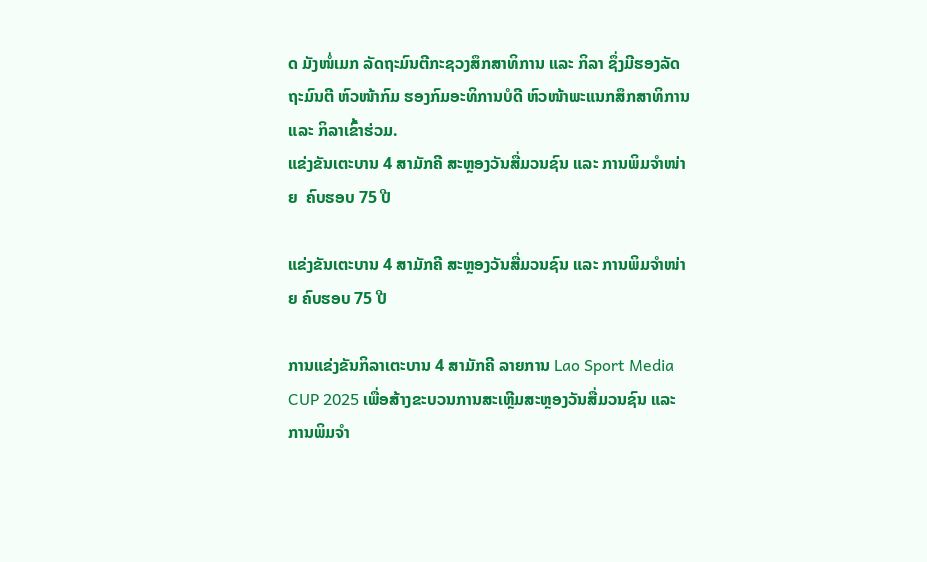ດ ມັງໜໍ່ເມກ ລັດຖະມົນຕີກະຊວງສຶກສາທິການ ແລະ ກິລາ ຊຶ່ງມີຮອງລັດຖະມົນຕີ ຫົວໜ້າກົມ ຮອງກົມອະທິການບໍດີ ຫົວໜ້າພະແນກສຶກສາທິການ ແລະ ກິລາເຂົ້າຮ່ວມ.
ແຂ່ງຂັນເຕະບານ 4 ສາມັກຄີ ສະຫຼອງວັນສື່ມວນຊົນ ແລະ ການພິມຈຳໜ່າຍ  ຄົບຮອບ 75 ປີ

ແຂ່ງຂັນເຕະບານ 4 ສາມັກຄີ ສະຫຼອງວັນສື່ມວນຊົນ ແລະ ການພິມຈຳໜ່າຍ ຄົບຮອບ 75 ປີ

ການແຂ່ງຂັນກິລາເຕະບານ 4 ສາມັກຄີ ລາຍການ Lao Sport Media CUP 2025 ເພື່ອສ້າງຂະບວນການສະເຫຼີມສະຫຼອງວັນສື່ມວນຊົນ ແລະ ການພິມຈໍາ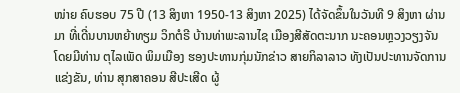ໜ່າຍ ຄົບຮອບ 75 ປີ (13 ສິງຫາ 1950-13 ສິງຫາ 2025) ໄດ້ຈັດຂຶ້ນໃນວັນທີ 9 ສິງຫາ ຜ່ານມາ ທີ່ເດີ່ນບານຫຍ້າທຽມ ວິກຕໍຣີ ບ້ານທ່າພະລານໄຊ ເມືອງສີສັດຕະນາກ ນະຄອນຫຼວງວຽງຈັນ ໂດຍມີທ່ານ ຕຸໄລເພັດ ພິມເມືອງ ຮອງປະທານກຸ່ມນັກຂ່າວ ສາຍກິລາລາວ ທັງເປັນປະທານຈັດການແຂ່ງຂັນ, ທ່ານ ສຸກສາຄອນ ສີປະເສີດ ຜູ້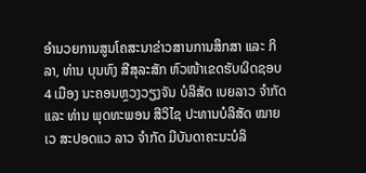ອຳນວຍການສູນໂຄສະນາຂ່າວສານການສຶກສາ ແລະ ກິລາ, ທ່ານ ບຸນທົງ ສີສຸລະສັກ ຫົວໜ້າເຂດຮັບຜິດຊອບ 4 ເມືອງ ນະຄອນຫຼວງວຽງຈັນ ບໍລິສັດ ເບຍລາວ ຈຳກັດ ແລະ ທ່ານ ພຸດທະພອນ ສີວິໄຊ ປະທານບໍລິສັດ ໝາຍເວ ສະປອດແວ ລາວ ຈຳກັດ ມີບັນດາຄະນະບໍລິ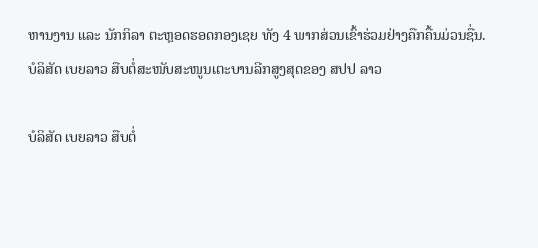ຫານງານ ແລະ ນັກກິລາ ຕະຫຼອດຮອດກອງເຊຍ ທັງ 4 ພາກສ່ວນເຂົ້າຮ່ວມຢ່າງຄືກຄື້ນມ່ວນຊື່ນ.
ບໍລິສັດ ເບຍລາວ ສືບຕໍ່ສະໜັບສະໜູນເຕະບານລີກສູງສຸດຂອງ ສປປ ລາວ

ບໍລິສັດ ເບຍລາວ ສືບຕໍ່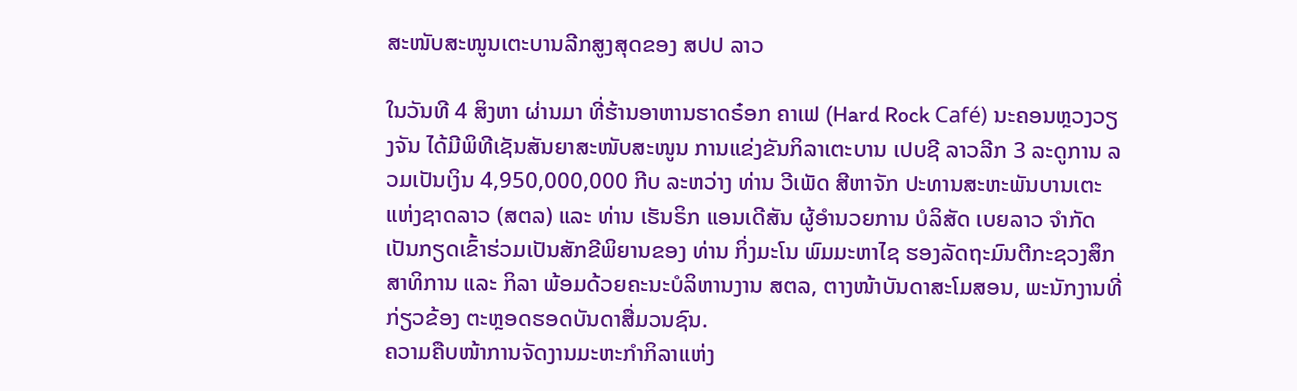ສະໜັບສະໜູນເຕະບານລີກສູງສຸດຂອງ ສປປ ລາວ

ໃນວັນທີ 4 ສິງຫາ ຜ່ານມາ ທີ່ຮ້ານອາຫານຮາດຣ໋ອກ ຄາເຟ (Hard Rock Café) ນະຄອນຫຼວງວຽງຈັນ ໄດ້ມີພິທີເຊັນສັນຍາສະໜັບສະໜູນ ການແຂ່ງຂັນກິລາເຕະບານ ເປບຊີ ລາວລີກ 3 ລະດູການ ລວມເປັນເງິນ 4,950,000,000 ກີບ ລະຫວ່າງ ທ່ານ ວີເພັດ ສີຫາຈັກ ປະທານສະຫະພັນບານເຕະແຫ່ງຊາດລາວ (ສຕລ) ແລະ ທ່ານ ເຮັນຣິກ ແອນເດີສັນ ຜູ້ອຳນວຍການ ບໍລິສັດ ເບຍລາວ ຈຳກັດ ເປັນກຽດເຂົ້າຮ່ວມເປັນສັກຂີພິຍານຂອງ ທ່ານ ກິ່ງມະໂນ ພົມມະຫາໄຊ ຮອງລັດຖະມົນຕີກະຊວງສຶກສາທິການ ແລະ ກິລາ ພ້ອມດ້ວຍຄະນະບໍລິຫານງານ ສຕລ, ຕາງໜ້າບັນດາສະໂມສອນ, ພະນັກງານທີ່ກ່ຽວຂ້ອງ ຕະຫຼອດຮອດບັນດາສື່ມວນຊົນ.
ຄວາມຄືບໜ້າການຈັດງານມະຫະກຳກິລາແຫ່ງ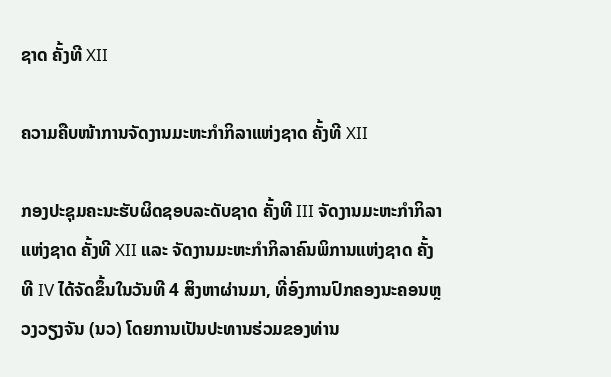ຊາດ ຄັ້ງທີ XII

ຄວາມຄືບໜ້າການຈັດງານມະຫະກຳກິລາແຫ່ງຊາດ ຄັ້ງທີ XII

ກອງປະຊຸມຄະນະຮັບຜິດຊອບລະດັບຊາດ ຄັ້ງທີ III ຈັດງານມະຫະກຳກິລາແຫ່ງຊາດ ຄັ້ງທີ XII ແລະ ຈັດງານມະຫະກໍາກິລາຄົນພິການແຫ່ງຊາດ ຄັ້ງທີ IV ໄດ້ຈັດຂຶ້ນໃນວັນທີ 4 ສິງຫາຜ່ານມາ, ທີ່ອົງການປົກຄອງນະຄອນຫຼວງວຽງຈັນ (ນວ) ໂດຍການເປັນປະທານຮ່ວມຂອງທ່ານ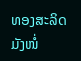ທອງສະລິດ ມັງໜໍ່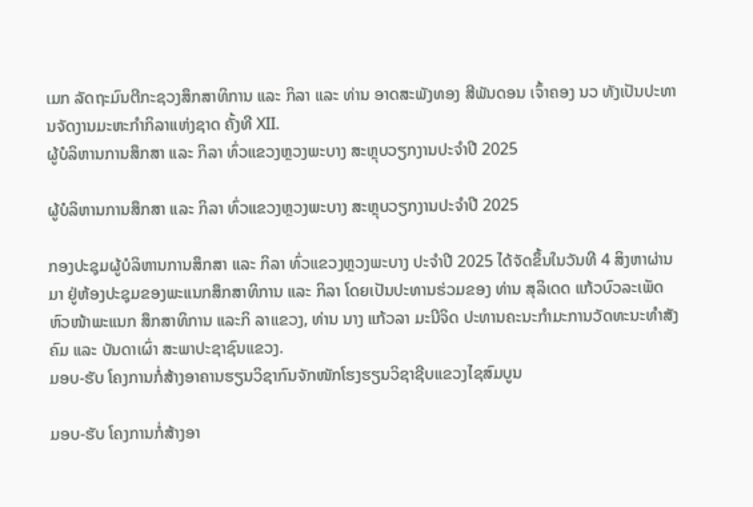ເມກ ລັດຖະມົນຕີກະຊວງສຶກສາທິການ ແລະ ກິລາ ແລະ ທ່ານ ອາດສະພັງທອງ ສີພັນດອນ ເຈົ້າຄອງ ນວ ທັງເປັນປະທານຈັດງານມະຫະກຳກິລາແຫ່ງຊາດ ຄັ້ງທີ XII.
ຜູ້ບໍລິຫານການສຶກສາ ແລະ ກິລາ ທົ່ວແຂວງຫຼວງພະບາງ ສະຫຼຸບວຽກງານປະຈໍາປີ 2025

ຜູ້ບໍລິຫານການສຶກສາ ແລະ ກິລາ ທົ່ວແຂວງຫຼວງພະບາງ ສະຫຼຸບວຽກງານປະຈໍາປີ 2025

ກອງປະຊຸມຜູ້ບໍລິຫານການສຶກສາ ແລະ ກິລາ ທົ່ວແຂວງຫຼວງພະບາງ ປະຈໍາປີ 2025 ໄດ້ຈັດຂຶ້ນໃນວັນທີ 4 ສິງຫາຜ່ານມາ ຢູ່ຫ້ອງປະຊຸມຂອງພະແນກສຶກສາທິການ ແລະ ກິລາ ໂດຍເປັນປະທານຮ່ວມຂອງ ທ່ານ ສຸລິເດດ ແກ້ວບົວລະເພັດ ຫົວໜ້າພະແນກ ສຶກສາທິການ ແລະກິ ລາແຂວງ, ທ່ານ ນາງ ແກ້ວລາ ມະນີຈິດ ປະທານຄະນະກໍາມະການວັດທະນະທໍາສັງຄົມ ແລະ ບັນດາເຜົ່າ ສະພາປະຊາຊົນແຂວງ.
ມອບ-ຮັບ ໂຄງການກໍ່ສ້າງອາຄານຮຽນວິຊາກົນຈັກໜັກໂຮງຮຽນວິຊາຊີບແຂວງໄຊສົມບູນ

ມອບ-ຮັບ ໂຄງການກໍ່ສ້າງອາ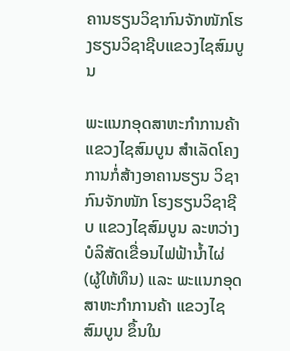ຄານຮຽນວິຊາກົນຈັກໜັກໂຮງຮຽນວິຊາຊີບແຂວງໄຊສົມບູນ

ພະແນກອຸດສາຫະກຳການຄ້າ ແຂວງໄຊສົມບູນ ສໍາເລັດໂຄງການກໍ່ສ້າງອາຄານຮຽນ ວິຊາກົນຈັກໜັກ ໂຮງຮຽນວິຊາຊີບ ແຂວງໄຊສົມບູນ ລະຫວ່າງ ບໍລິສັດເຂື່ອນໄຟຟ້ານໍ້າໄຜ່ (ຜູ້ໃຫ້ທຶນ) ແລະ ພະແນກອຸດສາຫະກຳການຄ້າ ແຂວງໄຊສົມບູນ ຂຶ້ນໃນ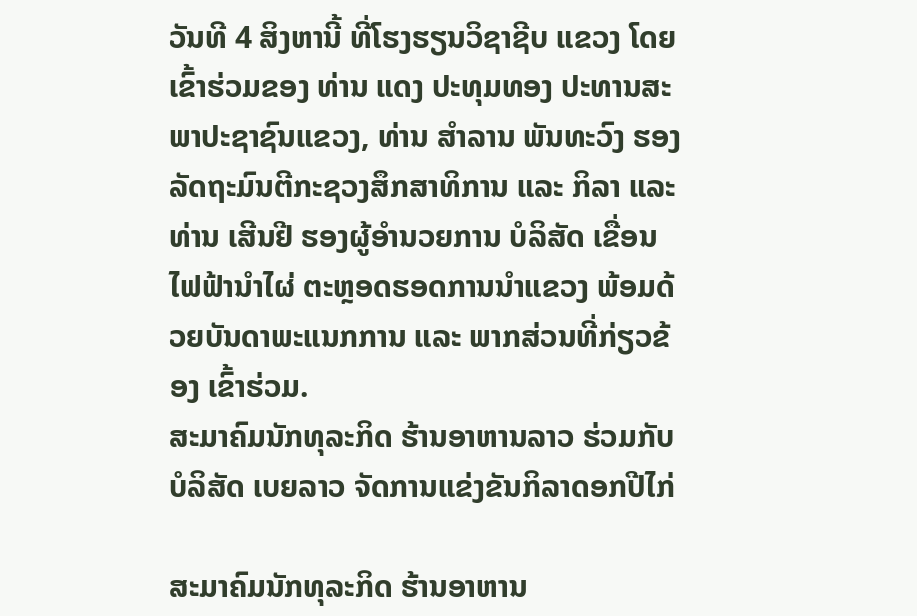ວັນທີ 4 ສິງຫານີ້ ທີ່ໂຮງຮຽນວິຊາຊີບ ແຂວງ ໂດຍເຂົ້າຮ່ວມຂອງ ທ່ານ ແດງ ປະທຸມທອງ ປະທານສະພາປະຊາຊົນແຂວງ, ທ່ານ ສໍາລານ ພັນທະວົງ ຮອງລັດຖະມົນຕີກະຊວງສຶກສາທິການ ແລະ ກິລາ ແລະ ທ່ານ ເສີນຢີ ຮອງຜູ້ອໍານວຍການ ບໍລິສັດ ເຂື່ອນໄຟຟ້ານໍາໄຜ່ ຕະຫຼອດຮອດການນຳແຂວງ ພ້ອມດ້ວຍບັນດາພະແນກການ ແລະ ພາກສ່ວນທີ່ກ່ຽວຂ້ອງ ເຂົ້າຮ່ວມ.
ສະມາຄົມນັກທຸລະກິດ ຮ້ານອາຫານລາວ ຮ່ວມກັບ ບໍລິສັດ ເບຍລາວ ຈັດການແຂ່ງຂັນກິລາດອກປີໄກ່

ສະມາຄົມນັກທຸລະກິດ ຮ້ານອາຫານ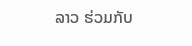ລາວ ຮ່ວມກັບ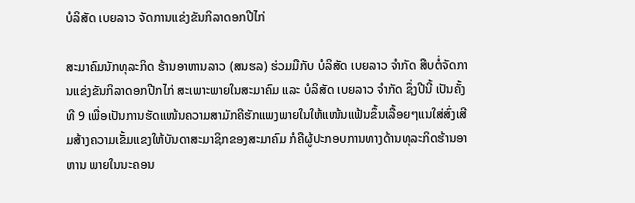ບໍລິສັດ ເບຍລາວ ຈັດການແຂ່ງຂັນກິລາດອກປີໄກ່

ສະມາຄົມນັກທຸລະກິດ ຮ້ານອາຫານລາວ (ສນຮລ) ຮ່ວມມືກັບ ບໍລິສັດ ເບຍລາວ ຈໍາກັດ ສືບຕໍ່ຈັດການແຂ່ງຂັນກິລາດອກປີກໄກ່ ສະເພາະພາຍໃນສະມາຄົມ ແລະ ບໍລິສັດ ເບຍລາວ ຈຳກັດ ຊຶ່ງປີນີ້ ເປັນຄັ້ງທີ 9 ເພື່ອເປັນການຮັດແໜ້ນຄວາມສາມັກຄີຮັກແພງພາຍໃນໃຫ້ແໜ້ນແຟ້ນຂຶ້ນເລື້ອຍໆແນໃສ່ສົ່ງເສີມສ້າງຄວາມເຂັ້ມແຂງໃຫ້ບັນດາສະມາຊິກຂອງສະມາຄົມ ກໍຄືຜູ້ປະກອບການທາງດ້ານທຸລະກິດຮ້ານອາຫານ ພາຍໃນນະຄອນ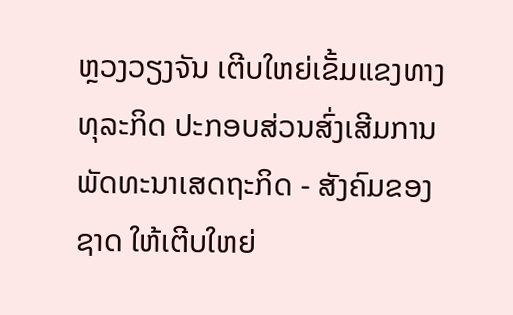ຫຼວງວຽງຈັນ ເຕີບໃຫຍ່ເຂັ້ມແຂງທາງທຸລະກິດ ປະກອບສ່ວນສົ່ງເສີມການພັດທະນາເສດຖະກິດ - ສັງຄົມຂອງຊາດ ໃຫ້ເຕີບໃຫຍ່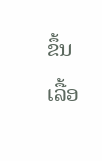ຂຶ້ນເລື້ອ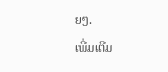ຍໆ.
ເພີ່ມເຕີມ